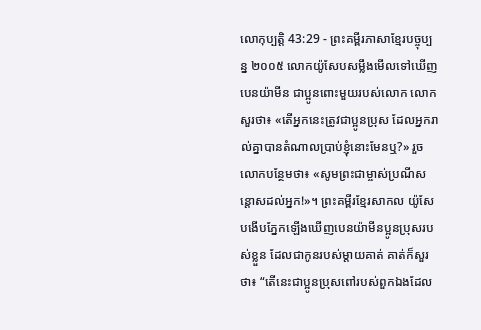លោកុប្បត្តិ 43:29 - ព្រះគម្ពីរភាសាខ្មែរបច្ចុប្បន្ន ២០០៥ លោកយ៉ូសែបសម្លឹងមើលទៅឃើញបេនយ៉ាមីន ជាប្អូនពោះមួយរបស់លោក លោកសួរថា៖ «តើអ្នកនេះត្រូវជាប្អូនប្រុស ដែលអ្នករាល់គ្នាបានតំណាលប្រាប់ខ្ញុំនោះមែនឬ?» រួចលោកបន្ថែមថា៖ «សូមព្រះជាម្ចាស់ប្រណីសន្តោសដល់អ្នក!»។ ព្រះគម្ពីរខ្មែរសាកល យ៉ូសែបងើបភ្នែកឡើងឃើញបេនយ៉ាមីនប្អូនប្រុសរបស់ខ្លួន ដែលជាកូនរបស់ម្ដាយគាត់ គាត់ក៏សួរថា៖ “តើនេះជាប្អូនប្រុសពៅរបស់ពួកឯងដែល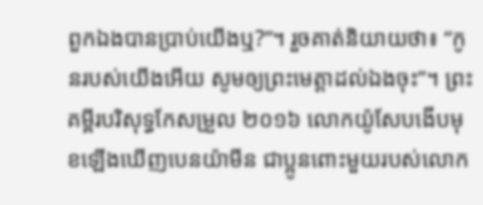ពួកឯងបានប្រាប់យើងឬ?”។ រួចគាត់និយាយថា៖ “កូនរបស់យើងអើយ សូមឲ្យព្រះមេត្តាដល់ឯងចុះ”។ ព្រះគម្ពីរបរិសុទ្ធកែសម្រួល ២០១៦ លោកយ៉ូសែបងើបមុខឡើងឃើញបេនយ៉ាមីន ជាប្អូនពោះមួយរបស់លោក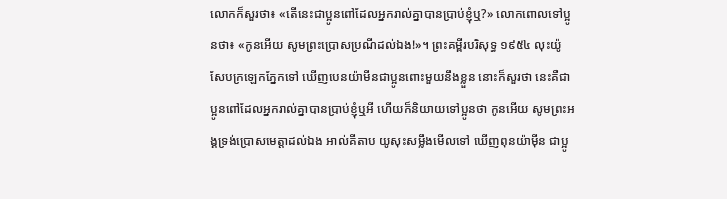លោកក៏សួរថា៖ «តើនេះជាប្អូនពៅដែលអ្នករាល់គ្នាបានប្រាប់ខ្ញុំឬ?» លោកពោលទៅប្អូនថា៖ «កូនអើយ សូមព្រះប្រោសប្រណីដល់ឯង!»។ ព្រះគម្ពីរបរិសុទ្ធ ១៩៥៤ លុះយ៉ូសែបក្រឡេកភ្នែកទៅ ឃើញបេនយ៉ាមីនជាប្អូនពោះមួយនឹងខ្លួន នោះក៏សួរថា នេះគឺជាប្អូនពៅដែលអ្នករាល់គ្នាបានប្រាប់ខ្ញុំឬអី ហើយក៏និយាយទៅប្អូនថា កូនអើយ សូមព្រះអង្គទ្រង់ប្រោសមេត្តាដល់ឯង អាល់គីតាប យូសុះសម្លឹងមើលទៅ ឃើញពុនយ៉ាម៉ីន ជាប្អូ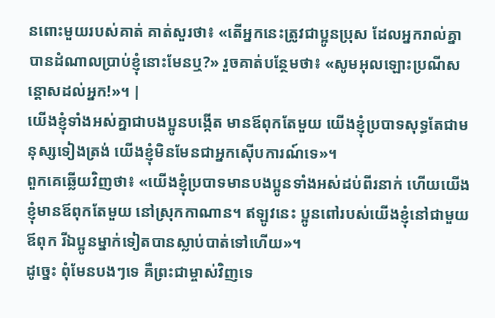នពោះមួយរបស់គាត់ គាត់សួរថា៖ «តើអ្នកនេះត្រូវជាប្អូនប្រុស ដែលអ្នករាល់គ្នាបានដំណាលប្រាប់ខ្ញុំនោះមែនឬ?» រួចគាត់បន្ថែមថា៖ «សូមអុលឡោះប្រណីសន្តោសដល់អ្នក!»។ |
យើងខ្ញុំទាំងអស់គ្នាជាបងប្អូនបង្កើត មានឪពុកតែមួយ យើងខ្ញុំប្របាទសុទ្ធតែជាមនុស្សទៀងត្រង់ យើងខ្ញុំមិនមែនជាអ្នកស៊ើបការណ៍ទេ»។
ពួកគេឆ្លើយវិញថា៖ «យើងខ្ញុំប្របាទមានបងប្អូនទាំងអស់ដប់ពីរនាក់ ហើយយើងខ្ញុំមានឪពុកតែមួយ នៅស្រុកកាណាន។ ឥឡូវនេះ ប្អូនពៅរបស់យើងខ្ញុំនៅជាមួយឪពុក រីឯប្អូនម្នាក់ទៀតបានស្លាប់បាត់ទៅហើយ»។
ដូច្នេះ ពុំមែនបងៗទេ គឺព្រះជាម្ចាស់វិញទេ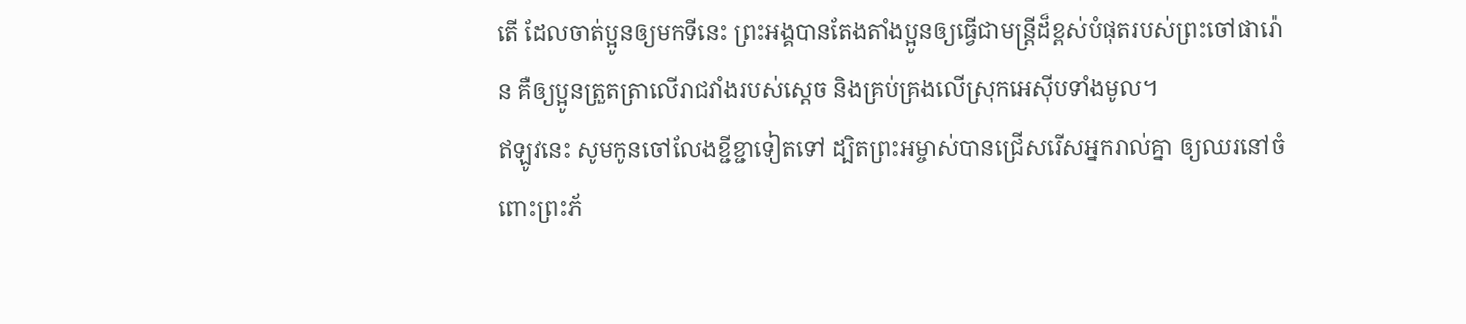តើ ដែលចាត់ប្អូនឲ្យមកទីនេះ ព្រះអង្គបានតែងតាំងប្អូនឲ្យធ្វើជាមន្ត្រីដ៏ខ្ពស់បំផុតរបស់ព្រះចៅផារ៉ោន គឺឲ្យប្អូនត្រួតត្រាលើរាជវាំងរបស់ស្ដេច និងគ្រប់គ្រងលើស្រុកអេស៊ីបទាំងមូល។
ឥឡូវនេះ សូមកូនចៅលែងខ្ជីខ្ជាទៀតទៅ ដ្បិតព្រះអម្ចាស់បានជ្រើសរើសអ្នករាល់គ្នា ឲ្យឈរនៅចំពោះព្រះភ័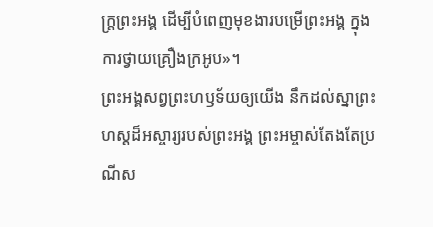ក្ត្រព្រះអង្គ ដើម្បីបំពេញមុខងារបម្រើព្រះអង្គ ក្នុងការថ្វាយគ្រឿងក្រអូប»។
ព្រះអង្គសព្វព្រះហឫទ័យឲ្យយើង នឹកដល់ស្នាព្រះហស្ដដ៏អស្ចារ្យរបស់ព្រះអង្គ ព្រះអម្ចាស់តែងតែប្រណីស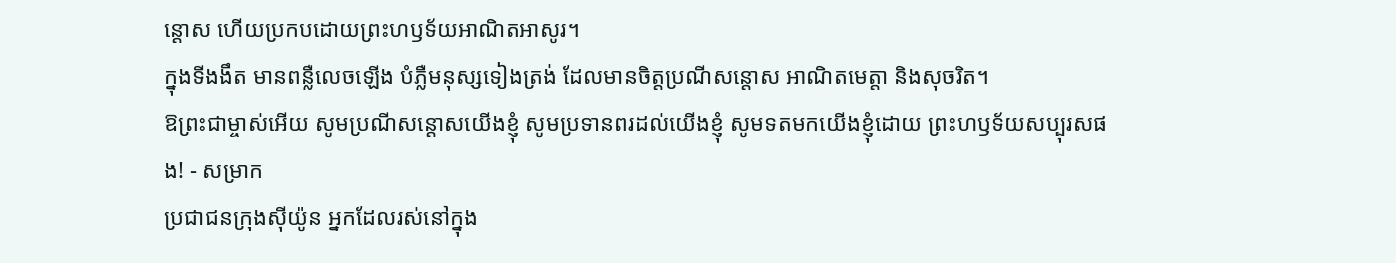ន្ដោស ហើយប្រកបដោយព្រះហឫទ័យអាណិតអាសូរ។
ក្នុងទីងងឹត មានពន្លឺលេចឡើង បំភ្លឺមនុស្សទៀងត្រង់ ដែលមានចិត្តប្រណីសន្ដោស អាណិតមេត្តា និងសុចរិត។
ឱព្រះជាម្ចាស់អើយ សូមប្រណីសន្ដោសយើងខ្ញុំ សូមប្រទានពរដល់យើងខ្ញុំ សូមទតមកយើងខ្ញុំដោយ ព្រះហឫទ័យសប្បុរសផង! - សម្រាក
ប្រជាជនក្រុងស៊ីយ៉ូន អ្នកដែលរស់នៅក្នុង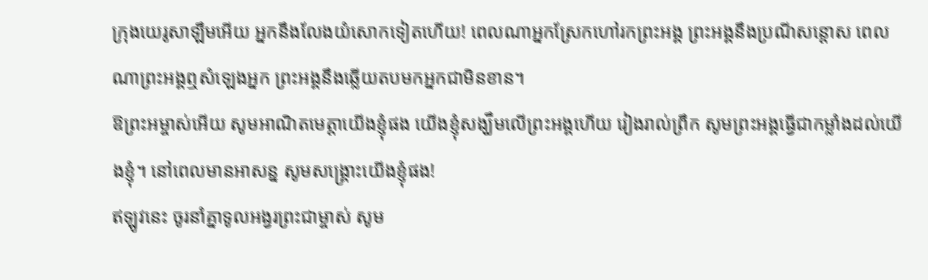ក្រុងយេរូសាឡឹមអើយ អ្នកនឹងលែងយំសោកទៀតហើយ! ពេលណាអ្នកស្រែកហៅរកព្រះអង្គ ព្រះអង្គនឹងប្រណីសន្ដោស ពេលណាព្រះអង្គឮសំឡេងអ្នក ព្រះអង្គនឹងឆ្លើយតបមកអ្នកជាមិនខាន។
ឱព្រះអម្ចាស់អើយ សូមអាណិតមេត្តាយើងខ្ញុំផង យើងខ្ញុំសង្ឃឹមលើព្រះអង្គហើយ រៀងរាល់ព្រឹក សូមព្រះអង្គធ្វើជាកម្លាំងដល់យើងខ្ញុំ។ នៅពេលមានអាសន្ន សូមសង្គ្រោះយើងខ្ញុំផង!
ឥឡូវនេះ ចូរនាំគ្នាទូលអង្វរព្រះជាម្ចាស់ សូម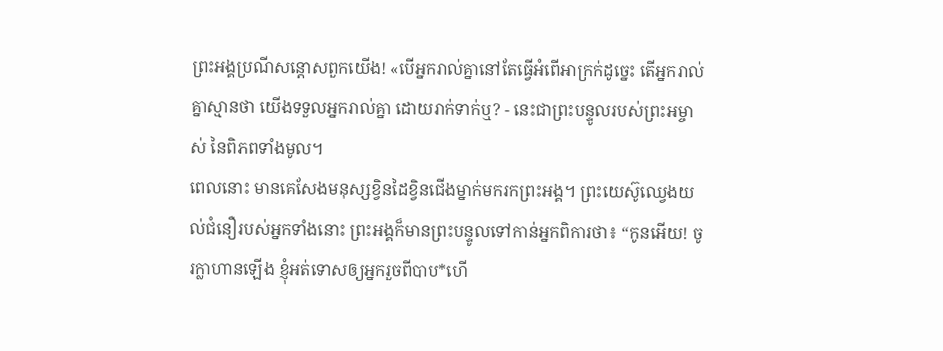ព្រះអង្គប្រណីសន្ដោសពួកយើង! «បើអ្នករាល់គ្នានៅតែធ្វើអំពើអាក្រក់ដូច្នេះ តើអ្នករាល់គ្នាស្មានថា យើងទទួលអ្នករាល់គ្នា ដោយរាក់ទាក់ឬ? - នេះជាព្រះបន្ទូលរបស់ព្រះអម្ចាស់ នៃពិភពទាំងមូល។
ពេលនោះ មានគេសែងមនុស្សខ្វិនដៃខ្វិនជើងម្នាក់មករកព្រះអង្គ។ ព្រះយេស៊ូឈ្វេងយល់ជំនឿរបស់អ្នកទាំងនោះ ព្រះអង្គក៏មានព្រះបន្ទូលទៅកាន់អ្នកពិការថា៖ “កូនអើយ! ចូរក្លាហានឡើង ខ្ញុំអត់ទោសឲ្យអ្នករួចពីបាប*ហើ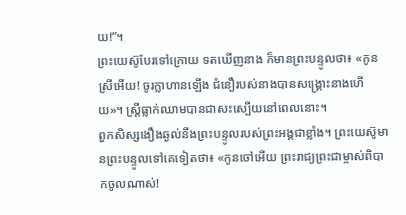យ!”។
ព្រះយេស៊ូបែរទៅក្រោយ ទតឃើញនាង ក៏មានព្រះបន្ទូលថា៖ «កូនស្រីអើយ! ចូរក្លាហានឡើង ជំនឿរបស់នាងបានសង្គ្រោះនាងហើយ»។ ស្ត្រីធ្លាក់ឈាមបានជាសះស្បើយនៅពេលនោះ។
ពួកសិស្សងឿងឆ្ងល់នឹងព្រះបន្ទូលរបស់ព្រះអង្គជាខ្លាំង។ ព្រះយេស៊ូមានព្រះបន្ទូលទៅគេទៀតថា៖ «កូនចៅអើយ ព្រះរាជ្យព្រះជាម្ចាស់ពិបាកចូលណាស់!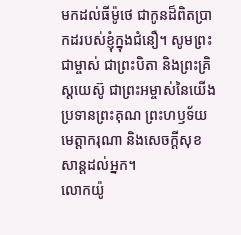មកដល់ធីម៉ូថេ ជាកូនដ៏ពិតប្រាកដរបស់ខ្ញុំក្នុងជំនឿ។ សូមព្រះជាម្ចាស់ ជាព្រះបិតា និងព្រះគ្រិស្តយេស៊ូ ជាព្រះអម្ចាស់នៃយើង ប្រទានព្រះគុណ ព្រះហឫទ័យមេត្តាករុណា និងសេចក្ដីសុខសាន្តដល់អ្នក។
លោកយ៉ូ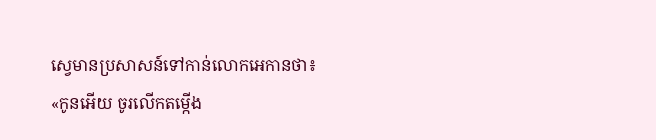ស្វេមានប្រសាសន៍ទៅកាន់លោកអេកានថា៖ «កូនអើយ ចូរលើកតម្កើង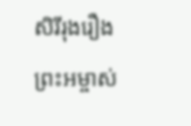សិរីរុងរឿងព្រះអម្ចាស់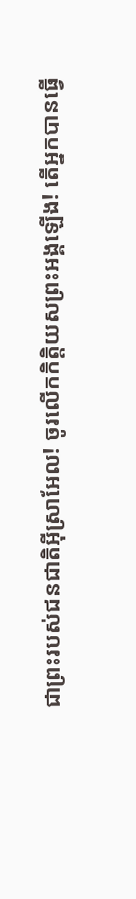ជាព្រះរបស់ជនជាតិអ៊ីស្រាអែល! ចូរលើកកិត្តិយសព្រះអង្គឡើង! តើអ្នកបានធ្វើ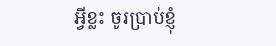អ្វីខ្លះ ចូរប្រាប់ខ្ញុំ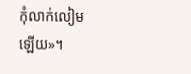កុំលាក់លៀមឡើយ»។